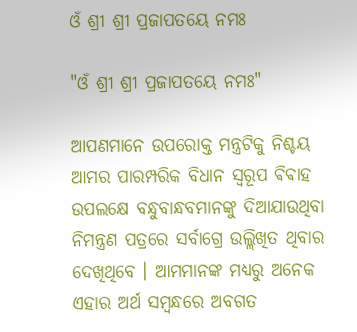ଓଁ ଶ୍ରୀ ଶ୍ରୀ ପ୍ରଜାପତୟେ ନମଃ

"ଓଁ ଶ୍ରୀ ଶ୍ରୀ ପ୍ରଜାପତୟେ ନମଃ"

ଆପଣମାନେ ଉପରୋକ୍ତ ମନ୍ତ୍ରଟିକୁ ନିଶ୍ଚୟ ଆମର ପାରମ୍ପରିକ ବିଧାନ ସ୍ୱରୂପ ଵିଵାହ ଉପଲକ୍ଷେ ବନ୍ଧୁବାନ୍ଧବମାନଙ୍କୁ ଦିଆଯାଉଥିବା ନିମନ୍ତ୍ରଣ ପତ୍ରରେ ସର୍ବାଗ୍ରେ ଉଲ୍ଲିଖିତ ଥିବାର ଦେଖିଥିବେ । ଆମମାନଙ୍କ ମଧ୍ୟରୁ ଅନେକ ଏହାର ଅର୍ଥ ସମ୍ବନ୍ଧରେ ଅବଗତ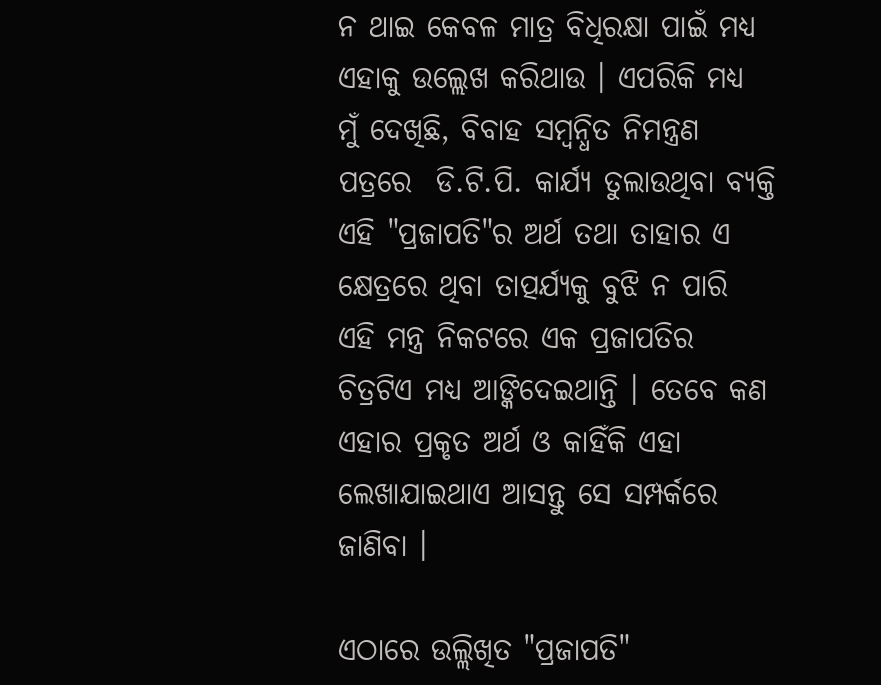ନ ଥାଇ କେବଳ ମାତ୍ର ବିଧିରକ୍ଷା ପାଇଁ ମଧ୍ୟ ଏହାକୁ ଉଲ୍ଲେଖ କରିଥାଉ । ଏପରିକି ମଧ୍ୟ ମୁଁ ଦେଖିଛି, ବିବାହ ସମ୍ବନ୍ଧିତ ନିମନ୍ତ୍ରଣ ପତ୍ରରେ  ଡି.ଟି.ପି. କାର୍ଯ୍ୟ ତୁଲାଉଥିବା ବ୍ୟକ୍ତି ଏହି "ପ୍ରଜାପତି"ର ଅର୍ଥ ତଥା ତାହାର ଏ କ୍ଷେତ୍ରରେ ଥିବା ତାତ୍ପର୍ଯ୍ୟକୁ ବୁଝି ନ ପାରି ଏହି ମନ୍ତ୍ର ନିକଟରେ ଏକ ପ୍ରଜାପତିର ଚିତ୍ରଟିଏ ମଧ୍ୟ ଆଙ୍କିଦେଇଥାନ୍ତି । ତେବେ କଣ ଏହାର ପ୍ରକୃତ ଅର୍ଥ ଓ କାହିଁକି ଏହା ଲେଖାଯାଇଥାଏ ଆସନ୍ତୁ ସେ ସମ୍ପର୍କରେ ଜାଣିବା ।

ଏଠାରେ ଉଲ୍ଲିଖିତ "ପ୍ରଜାପତି"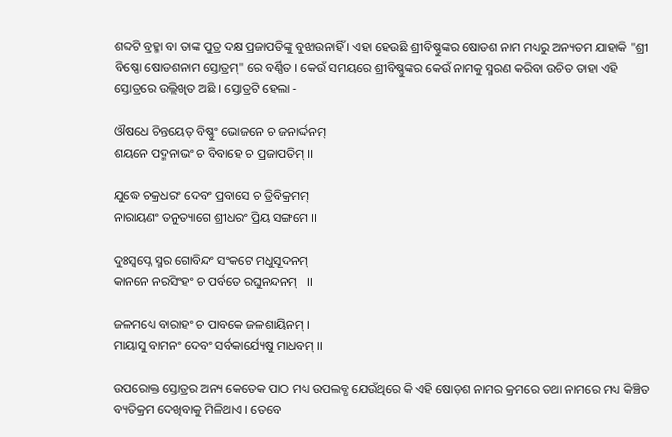ଶବ୍ଦଟି ବ୍ରହ୍ମା ବା ତାଙ୍କ ପୁତ୍ର ଦକ୍ଷ ପ୍ରଜାପତିଙ୍କୁ ବୁଝାଉନାହିଁ । ଏହା ହେଉଛି ଶ୍ରୀବିଷ୍ଣୁଙ୍କର ଷୋଡଶ ନାମ ମଧ୍ୟରୁ ଅନ୍ୟତମ ଯାହାକି "ଶ୍ରୀ ବିଷ୍ଣୋ ଷୋଡଶନାମ ସ୍ତୋତ୍ରମ୍" ରେ ବର୍ଣ୍ଣିତ । କେଉଁ ସମୟରେ ଶ୍ରୀବିଷ୍ଣୁଙ୍କର କେଉଁ ନାମକୁ ସ୍ମରଣ କରିବା ଉଚିତ ତାହା ଏହି ସ୍ତୋତ୍ରରେ ଉଲ୍ଲିଖିତ ଅଛି । ସ୍ତୋତ୍ରଟି ହେଲା -

ଔଷଧେ ଚିନ୍ତୟେତ୍ ବିଷ୍ଣୁଂ ଭୋଜନେ ଚ ଜନାର୍ଦ୍ଦନମ୍
ଶୟନେ ପଦ୍ମନାଭଂ ଚ ବିବାହେ ଚ ପ୍ରଜାପତିମ୍ ।।

ଯୁଦ୍ଧେ ଚକ୍ରଧରଂ ଦେବଂ ପ୍ରବାସେ ଚ ତ୍ରିବିକ୍ରମମ୍
ନାରାୟଣଂ ତନୁତ୍ୟାଗେ ଶ୍ରୀଧରଂ ପ୍ରିୟ ସଙ୍ଗମେ ।।

ଦୁଃସ୍ବପ୍ନେ ସ୍ମର ଗୋବିନ୍ଦଂ ସଂକଟେ ମଧୁସୂଦନମ୍
କାନନେ ନରସିଂହଂ ଚ ପର୍ବତେ ରଘୁନନ୍ଦନମ୍   ।।

ଜଳମଧ୍ୟେ ବାରାହଂ ଚ ପାବକେ ଜଳଶାୟିନମ୍ ।
ମାୟାସୁ ବାମନଂ ଦେବଂ ସର୍ବକାର୍ଯ୍ୟେଷୁ ମାଧବମ୍ ।।

ଉପରୋକ୍ତ ସ୍ତୋତ୍ରର ଅନ୍ୟ କେତେକ ପାଠ ମଧ୍ୟ ଉପଲବ୍ଧ ଯେଉଁଥିରେ କି ଏହି ଷୋଡ଼ଶ ନାମର କ୍ରମରେ ତଥା ନାମରେ ମଧ୍ୟ କିଞ୍ଚିତ ବ୍ୟତିକ୍ରମ ଦେଖିବାକୁ ମିଳିଥାଏ । ତେବେ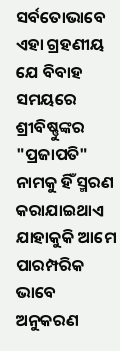ସର୍ବତୋଭାବେ ଏହା ଗ୍ରହଣୀୟ ଯେ ବିବାହ ସମୟରେ ଶ୍ରୀବିଷ୍ଣୁଙ୍କର "ପ୍ରଜାପତି" ନାମକୁ ହିଁ ସ୍ମରଣ କରାଯାଇଥାଏ ଯାହାକୁକି ଆମେ ପାରମ୍ପରିକ ଭାବେ ଅନୁକରଣ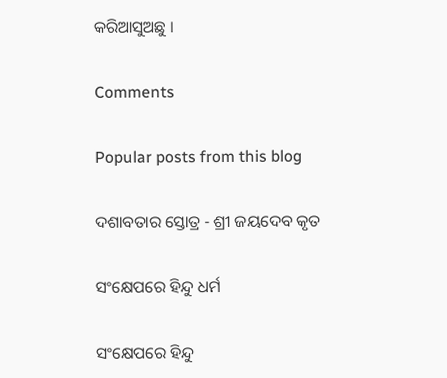କରିଆସୁଅଛୁ ।

Comments

Popular posts from this blog

ଦଶାବତାର ସ୍ତୋତ୍ର - ଶ୍ରୀ ଜୟଦେବ କୃତ

ସଂକ୍ଷେପରେ ହିନ୍ଦୁ ଧର୍ମ

ସଂକ୍ଷେପରେ ହିନ୍ଦୁ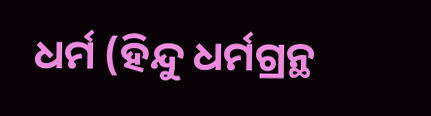ଧର୍ମ (ହିନ୍ଦୁ ଧର୍ମଗ୍ରନ୍ଥ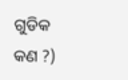ଗୁଡିକ କଣ ?)